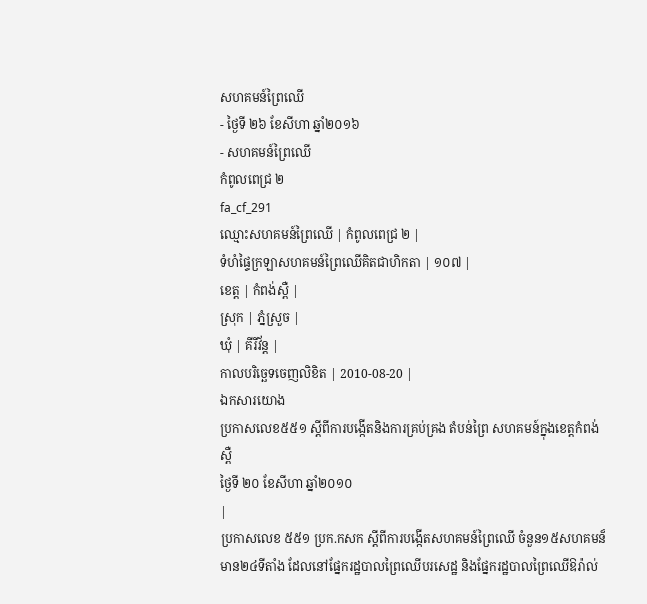សហគមន៍ព្រៃឈើ
- ថ្ងៃទី ២៦ ខែសីហា ឆ្នាំ២០១៦
- សហគមន៍ព្រៃឈើ
កំពូលពេជ្រ ២
fa_cf_291
ឈ្មោះសហគមន៍ព្រៃឈើ | កំពូលពេជ្រ ២ |
ទំហំផ្ទៃក្រឡាសហគមន៍ព្រៃឈើគិតជាហិកតា | ១០៧ |
ខេត្ត | កំពង់ស្ពឺ |
ស្រុក | ភ្នំស្រួច |
ឃុំ | គីរីវ័ន្ត |
កាលបរិច្ឆេទចេញលិខិត | 2010-08-20 |
ឯកសារយោង
ប្រកាសលេខ៥៥១ ស្តីពីការបង្កើតនិងការគ្រប់គ្រង តំបន់ព្រៃ សហគមន៍ក្នុងខេត្តកំពង់ស្ពឺ
ថ្ងៃទី ២០ ខែសីហា ឆ្នាំ២០១០
|
ប្រកាសលេខ ៥៥១ ប្រក.កសក ស្ដីពីការបង្កើតសហគមន៍ព្រៃឈើ ចំនួន១៥សហគមន៏ មាន២៤ទីតាំង ដែលនៅផ្នែករដ្ឋបាលព្រៃឈើបរសេដ្ឋ និងផ្នែករដ្ឋបាលព្រៃឈើឱរ៉ាល់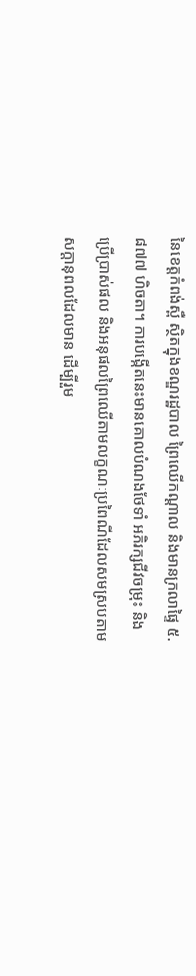នៃខេត្តកំពង់ស្ពឺ ស្ថិតក្នុងខណ្ឌរដ្ឋបាល ព្រៃឈើកណ្តាល និងមានក្រលាផ្ទៃ ៥.៨៧៧ ហិចតា។ ការបង្កើតនេះមានគោលបំណងថែទាំ អភិរក្សជីវចម្រុះ និងប្រើប្រាស់ផល និងអនុផលព្រៃឈើតាមលក្ខណៈប្រពៃណីដែលសមស្របតាមសក្ដានុពលដែលមាន ដើម្បីរួម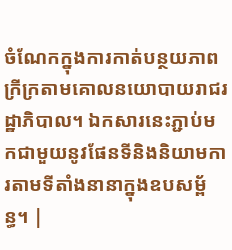ចំណែកក្នុងការកាត់បន្ថយភាពក្រីក្រតាមគោលនយោបាយរាជរដ្ឋាភិបាល។ ឯកសារនេះភ្ជាប់មកជាមួយនូវផែនទីនិងនិយាមការតាមទីតាំងនានាក្នុងឧបសម្ព័ន្ធ។ |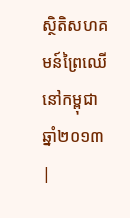ស្ថិតិសហគមន៍ព្រៃឈើនៅកម្ពុជា ឆ្នាំ២០១៣
|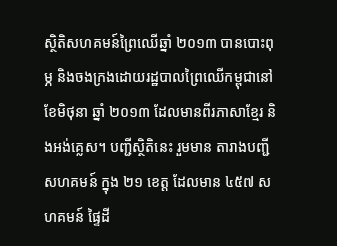ស្ថិតិសហគមន៍ព្រៃឈើឆ្នាំ ២០១៣ បានបោះពុម្ភ និងចងក្រងដោយរដ្ឋបាលព្រៃឈើកម្ពុជានៅខែមិថុនា ឆ្នាំ ២០១៣ ដែលមានពីរភាសាខ្មែរ និងអង់គ្លេស។ បញ្ជីស្ថិតិនេះ រួមមាន តារាងបញ្ជីសហគមន៍ ក្នុង ២១ ខេត្ត ដែលមាន ៤៥៧ សហគមន៍ ផ្ទៃដី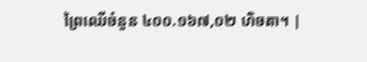ព្រៃឈើចំនួន ៤០០.១៦៧,០២ ហិចតា។ |